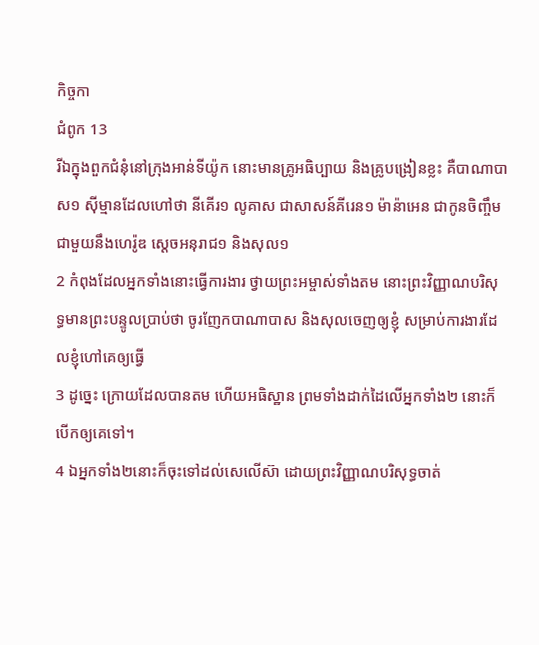កិច្ចកា
ជំពូក 13
រីឯក្នុងពួកជំនុំនៅក្រុងអាន់ទីយ៉ូក នោះមានគ្រូអធិប្បាយ និងគ្រូបង្រៀនខ្លះ គឺបាណាបាស១ ស៊ីម្មានដែលហៅថា នីគើរ១ លូគាស ជាសាសន៍គីរេន១ ម៉ាន៉ាអេន ជាកូនចិញ្ចឹមជាមួយនឹងហេរ៉ូឌ ស្តេចអនុរាជ១ និងសុល១
2 កំពុងដែលអ្នកទាំងនោះធ្វើការងារ ថ្វាយព្រះអម្ចាស់ទាំងតម នោះព្រះវិញ្ញាណបរិសុទ្ធមានព្រះបន្ទូលប្រាប់ថា ចូរញែកបាណាបាស និងសុលចេញឲ្យខ្ញុំ សម្រាប់ការងារដែលខ្ញុំហៅគេឲ្យធ្វើ
3 ដូច្នេះ ក្រោយដែលបានតម ហើយអធិស្ឋាន ព្រមទាំងដាក់ដៃលើអ្នកទាំង២ នោះក៏បើកឲ្យគេទៅ។
4 ឯអ្នកទាំង២នោះក៏ចុះទៅដល់សេលើស៊ា ដោយព្រះវិញ្ញាណបរិសុទ្ធចាត់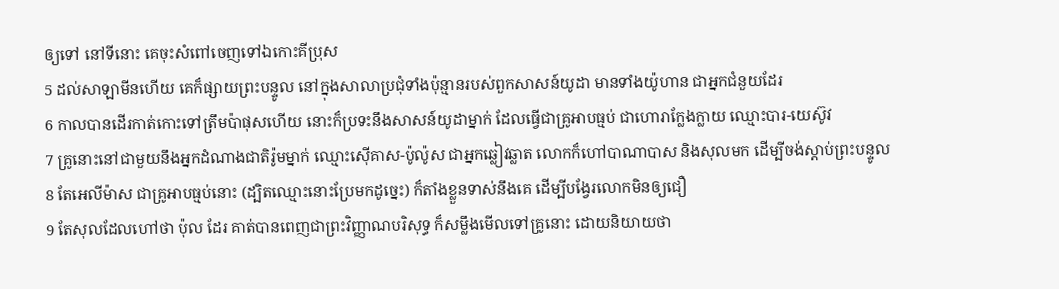ឲ្យទៅ នៅទីនោះ គេចុះសំពៅចេញទៅឯកោះគីប្រុស
5 ដល់សាឡាមីនហើយ គេក៏ផ្សាយព្រះបន្ទូល នៅក្នុងសាលាប្រជុំទាំងប៉ុន្មានរបស់ពួកសាសន៍យូដា មានទាំងយ៉ូហាន ជាអ្នកជំនួយដែរ
6 កាលបានដើរកាត់កោះទៅត្រឹមប៉ាផុសហើយ នោះក៏ប្រទះនឹងសាសន៍យូដាម្នាក់ ដែលធ្វើជាគ្រូអាបធ្មប់ ជាហោរាក្លែងក្លាយ ឈ្មោះបារ-យេស៊ូវ
7 គ្រូនោះនៅជាមួយនឹងអ្នកដំណាងជាតិរ៉ូមម្នាក់ ឈ្មោះស៊ើគាស-ប៉ូល៉ូស ជាអ្នកឆ្លៀវឆ្លាត លោកក៏ហៅបាណាបាស និងសុលមក ដើម្បីចង់ស្តាប់ព្រះបន្ទូល
8 តែអេលីម៉ាស ជាគ្រូអាបធ្មប់នោះ (ដ្បិតឈ្មោះនោះប្រែមកដូច្នេះ) ក៏តាំងខ្លួនទាស់នឹងគេ ដើម្បីបង្វែរលោកមិនឲ្យជឿ
9 តែសុលដែលហៅថា ប៉ុល ដែរ គាត់បានពេញជាព្រះវិញ្ញាណបរិសុទ្ធ ក៏សម្លឹងមើលទៅគ្រូនោះ ដោយនិយាយថា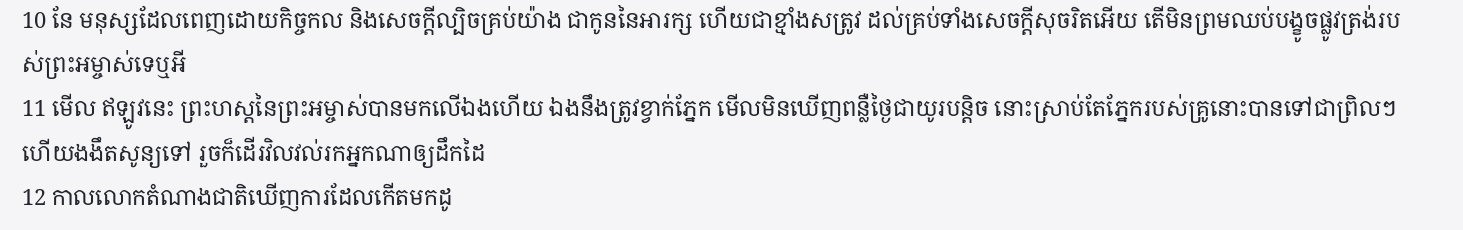10 នែ មនុស្សដែលពេញដោយកិច្ចកល និងសេចក្ដីល្បិចគ្រប់យ៉ាង ជាកូននៃអារក្ស ហើយជាខ្មាំងសត្រូវ ដល់គ្រប់ទាំងសេចក្ដីសុចរិតអើយ តើមិនព្រមឈប់បង្ខូចផ្លូវត្រង់របស់ព្រះអម្ចាស់ទេឬអី
11 មើល ឥឡូវនេះ ព្រះហស្តនៃព្រះអម្ចាស់បានមកលើឯងហើយ ឯងនឹងត្រូវខ្វាក់ភ្នែក មើលមិនឃើញពន្លឺថ្ងៃជាយូរបន្តិច នោះស្រាប់តែភ្នែករបស់គ្រូនោះបានទៅជាព្រិលៗ ហើយងងឹតសូន្យទៅ រួចក៏ដើរវិលវល់រកអ្នកណាឲ្យដឹកដៃ
12 កាលលោកតំណាងជាតិឃើញការដែលកើតមកដូ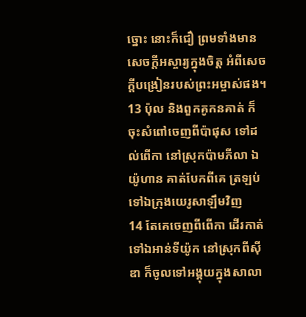ច្នោះ នោះក៏ជឿ ព្រមទាំងមានសេចក្ដីអស្ចារ្យក្នុងចិត្ត អំពីសេចក្ដីបង្រៀនរបស់ព្រះអម្ចាស់ផង។
13 ប៉ុល និងពួកគូកនគាត់ ក៏ចុះសំពៅចេញពីប៉ាផុស ទៅដល់ពើកា នៅស្រុកប៉ាមភីលា ឯយ៉ូហាន គាត់បែកពីគេ ត្រឡប់ទៅឯក្រុងយេរូសាឡឹមវិញ
14 តែគេចេញពីពើកា ដើរកាត់ទៅឯអាន់ទីយ៉ូក នៅស្រុកពីស៊ីឌា ក៏ចូលទៅអង្គុយក្នុងសាលា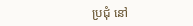ប្រជុំ នៅ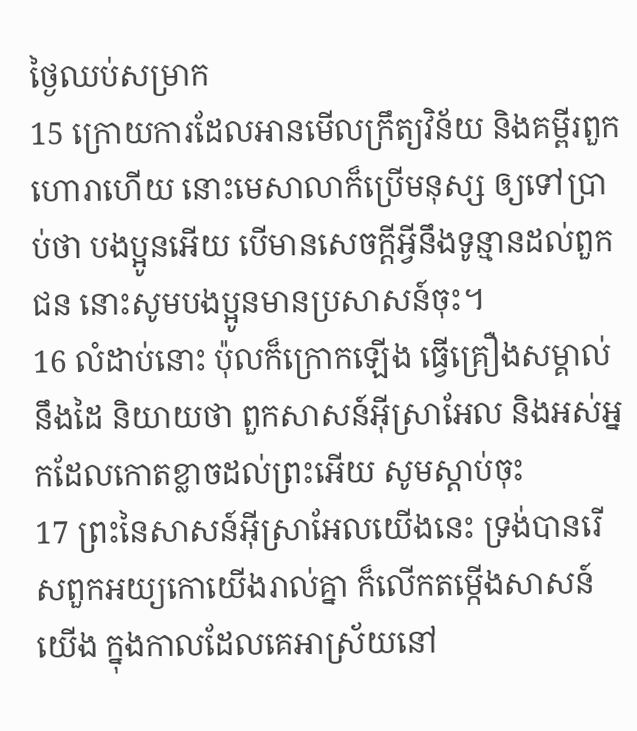ថ្ងៃឈប់សម្រាក
15 ក្រោយការដែលអានមើលក្រឹត្យវិន័យ និងគម្ពីរពួកហោរាហើយ នោះមេសាលាក៏ប្រើមនុស្ស ឲ្យទៅប្រាប់ថា បងប្អូនអើយ បើមានសេចក្ដីអ្វីនឹងទូន្មានដល់ពួកជន នោះសូមបងប្អូនមានប្រសាសន៍ចុះ។
16 លំដាប់នោះ ប៉ុលក៏ក្រោកឡើង ធ្វើគ្រឿងសម្គាល់នឹងដៃ និយាយថា ពួកសាសន៍អ៊ីស្រាអែល និងអស់អ្នកដែលកោតខ្លាចដល់ព្រះអើយ សូមស្តាប់ចុះ
17 ព្រះនៃសាសន៍អ៊ីស្រាអែលយើងនេះ ទ្រង់បានរើសពួកអយ្យកោយើងរាល់គ្នា ក៏លើកតម្កើងសាសន៍យើង ក្នុងកាលដែលគេអាស្រ័យនៅ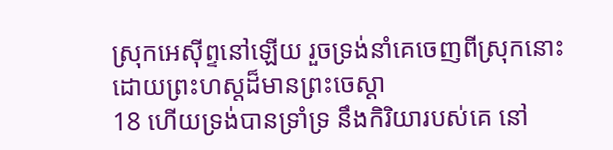ស្រុកអេស៊ីព្ទនៅឡើយ រួចទ្រង់នាំគេចេញពីស្រុកនោះ ដោយព្រះហស្តដ៏មានព្រះចេស្តា
18 ហើយទ្រង់បានទ្រាំទ្រ នឹងកិរិយារបស់គេ នៅ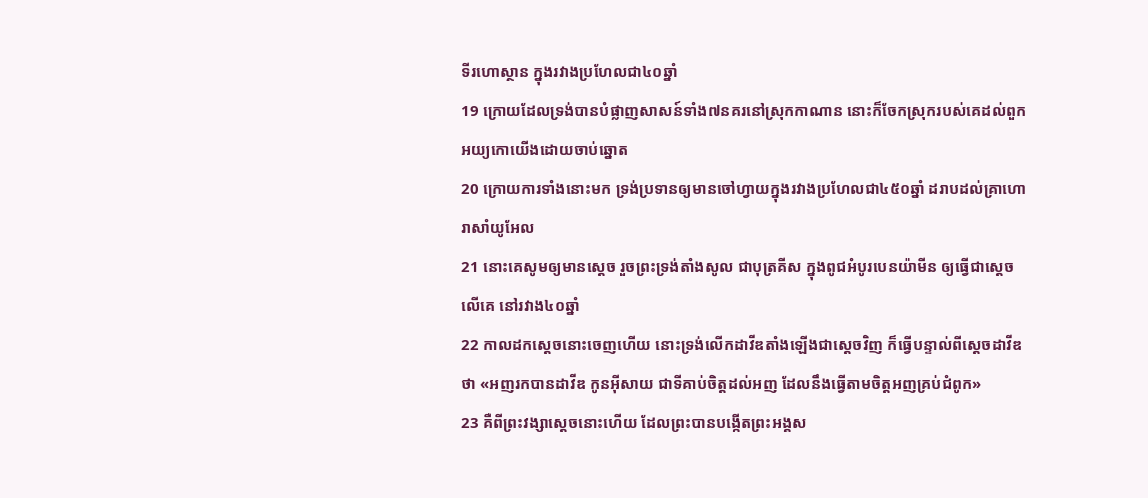ទីរហោស្ថាន ក្នុងរវាងប្រហែលជា៤០ឆ្នាំ
19 ក្រោយដែលទ្រង់បានបំផ្លាញសាសន៍ទាំង៧នគរនៅស្រុកកាណាន នោះក៏ចែកស្រុករបស់គេដល់ពួកអយ្យកោយើងដោយចាប់ឆ្នោត
20 ក្រោយការទាំងនោះមក ទ្រង់ប្រទានឲ្យមានចៅហ្វាយក្នុងរវាងប្រហែលជា៤៥០ឆ្នាំ ដរាបដល់គ្រាហោរាសាំយូអែល
21 នោះគេសូមឲ្យមានស្តេច រួចព្រះទ្រង់តាំងសូល ជាបុត្រគីស ក្នុងពូជអំបូរបេនយ៉ាមីន ឲ្យធ្វើជាស្តេចលើគេ នៅរវាង៤០ឆ្នាំ
22 កាលដកស្តេចនោះចេញហើយ នោះទ្រង់លើកដាវីឌតាំងឡើងជាស្តេចវិញ ក៏ធ្វើបន្ទាល់ពីស្តេចដាវីឌថា «អញរកបានដាវីឌ កូនអ៊ីសាយ ជាទីគាប់ចិត្តដល់អញ ដែលនឹងធ្វើតាមចិត្តអញគ្រប់ជំពូក»
23 គឺពីព្រះវង្សាស្តេចនោះហើយ ដែលព្រះបានបង្កើតព្រះអង្គស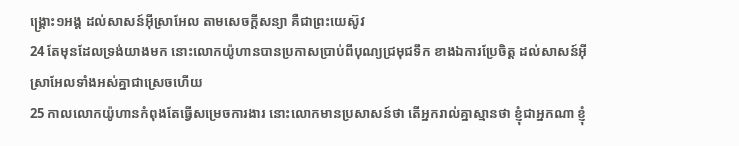ង្គ្រោះ១អង្គ ដល់សាសន៍អ៊ីស្រាអែល តាមសេចក្ដីសន្យា គឺជាព្រះយេស៊ូវ
24 តែមុនដែលទ្រង់យាងមក នោះលោកយ៉ូហានបានប្រកាសប្រាប់ពីបុណ្យជ្រមុជទឹក ខាងឯការប្រែចិត្ត ដល់សាសន៍អ៊ីស្រាអែលទាំងអស់គ្នាជាស្រេចហើយ
25 កាលលោកយ៉ូហានកំពុងតែធ្វើសម្រេចការងារ នោះលោកមានប្រសាសន៍ថា តើអ្នករាល់គ្នាស្មានថា ខ្ញុំជាអ្នកណា ខ្ញុំ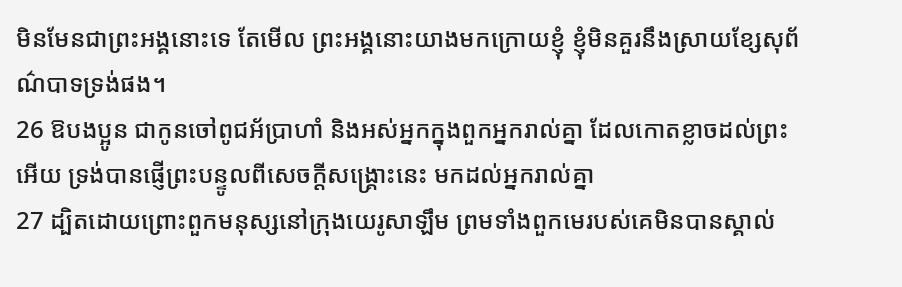មិនមែនជាព្រះអង្គនោះទេ តែមើល ព្រះអង្គនោះយាងមកក្រោយខ្ញុំ ខ្ញុំមិនគួរនឹងស្រាយខ្សែសុព័ណ៌បាទទ្រង់ផង។
26 ឱបងប្អូន ជាកូនចៅពូជអ័ប្រាហាំ និងអស់អ្នកក្នុងពួកអ្នករាល់គ្នា ដែលកោតខ្លាចដល់ព្រះអើយ ទ្រង់បានផ្ញើព្រះបន្ទូលពីសេចក្ដីសង្គ្រោះនេះ មកដល់អ្នករាល់គ្នា
27 ដ្បិតដោយព្រោះពួកមនុស្សនៅក្រុងយេរូសាឡឹម ព្រមទាំងពួកមេរបស់គេមិនបានស្គាល់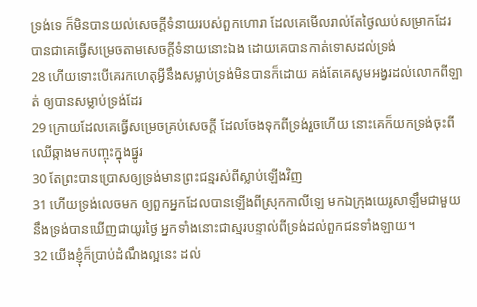ទ្រង់ទេ ក៏មិនបានយល់សេចក្ដីទំនាយរបស់ពួកហោរា ដែលគេមើលរាល់តែថ្ងៃឈប់សម្រាកដែរ បានជាគេធ្វើសម្រេចតាមសេចក្ដីទំនាយនោះឯង ដោយគេបានកាត់ទោសដល់ទ្រង់
28 ហើយទោះបើគេរកហេតុអ្វីនឹងសម្លាប់ទ្រង់មិនបានក៏ដោយ គង់តែគេសូមអង្វរដល់លោកពីឡាត់ ឲ្យបានសម្លាប់ទ្រង់ដែរ
29 ក្រោយដែលគេធ្វើសម្រេចគ្រប់សេចក្ដី ដែលចែងទុកពីទ្រង់រួចហើយ នោះគេក៏យកទ្រង់ចុះពីឈើឆ្កាងមកបញ្ចុះក្នុងផ្នូរ
30 តែព្រះបានប្រោសឲ្យទ្រង់មានព្រះជន្មរស់ពីស្លាប់ឡើងវិញ
31 ហើយទ្រង់លេចមក ឲ្យពួកអ្នកដែលបានឡើងពីស្រុកកាលីឡេ មកឯក្រុងយេរូសាឡឹមជាមួយនឹងទ្រង់បានឃើញជាយូរថ្ងៃ អ្នកទាំងនោះជាស្មរបន្ទាល់ពីទ្រង់ដល់ពួកជនទាំងឡាយ។
32 យើងខ្ញុំក៏ប្រាប់ដំណឹងល្អនេះ ដល់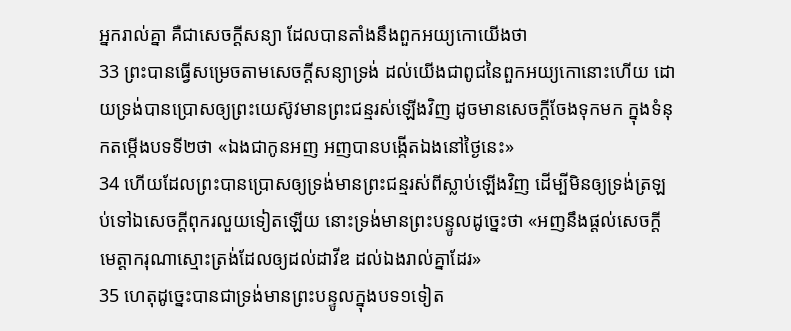អ្នករាល់គ្នា គឺជាសេចក្ដីសន្យា ដែលបានតាំងនឹងពួកអយ្យកោយើងថា
33 ព្រះបានធ្វើសម្រេចតាមសេចក្ដីសន្យាទ្រង់ ដល់យើងជាពូជនៃពួកអយ្យកោនោះហើយ ដោយទ្រង់បានប្រោសឲ្យព្រះយេស៊ូវមានព្រះជន្មរស់ឡើងវិញ ដូចមានសេចក្ដីចែងទុកមក ក្នុងទំនុកតម្កើងបទទី២ថា «ឯងជាកូនអញ អញបានបង្កើតឯងនៅថ្ងៃនេះ»
34 ហើយដែលព្រះបានប្រោសឲ្យទ្រង់មានព្រះជន្មរស់ពីស្លាប់ឡើងវិញ ដើម្បីមិនឲ្យទ្រង់ត្រឡប់ទៅឯសេចក្ដីពុករលួយទៀតឡើយ នោះទ្រង់មានព្រះបន្ទូលដូច្នេះថា «អញនឹងផ្តល់សេចក្ដីមេត្តាករុណាស្មោះត្រង់ដែលឲ្យដល់ដាវីឌ ដល់ឯងរាល់គ្នាដែរ»
35 ហេតុដូច្នេះបានជាទ្រង់មានព្រះបន្ទូលក្នុងបទ១ទៀត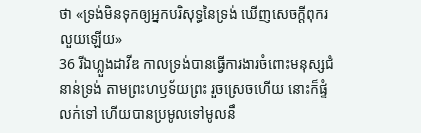ថា «ទ្រង់មិនទុកឲ្យអ្នកបរិសុទ្ធនៃទ្រង់ ឃើញសេចក្ដីពុករលួយឡើយ»
36 រីឯហ្លួងដាវីឌ កាលទ្រង់បានធ្វើការងារចំពោះមនុស្សជំនាន់ទ្រង់ តាមព្រះហឫទ័យព្រះ រួចស្រេចហើយ នោះក៏ផ្ទំលក់ទៅ ហើយបានប្រមូលទៅមូលនឹ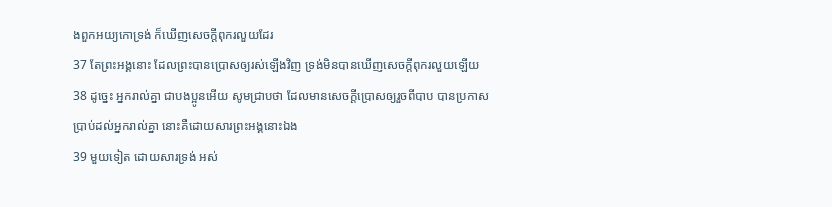ងពួកអយ្យកោទ្រង់ ក៏ឃើញសេចក្ដីពុករលួយដែរ
37 តែព្រះអង្គនោះ ដែលព្រះបានប្រោសឲ្យរស់ឡើងវិញ ទ្រង់មិនបានឃើញសេចក្ដីពុករលួយឡើយ
38 ដូច្នេះ អ្នករាល់គ្នា ជាបងប្អូនអើយ សូមជ្រាបថា ដែលមានសេចក្ដីប្រោសឲ្យរួចពីបាប បានប្រកាសប្រាប់ដល់អ្នករាល់គ្នា នោះគឺដោយសារព្រះអង្គនោះឯង
39 មួយទៀត ដោយសារទ្រង់ អស់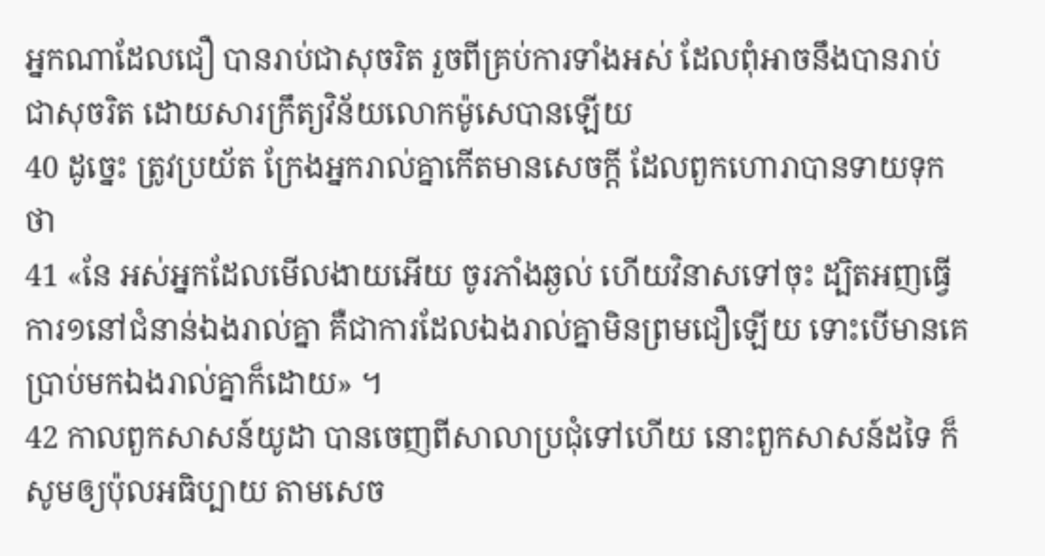អ្នកណាដែលជឿ បានរាប់ជាសុចរិត រួចពីគ្រប់ការទាំងអស់ ដែលពុំអាចនឹងបានរាប់ជាសុចរិត ដោយសារក្រឹត្យវិន័យលោកម៉ូសេបានឡើយ
40 ដូច្នេះ ត្រូវប្រយ័ត ក្រែងអ្នករាល់គ្នាកើតមានសេចក្ដី ដែលពួកហោរាបានទាយទុកថា
41 «នែ អស់អ្នកដែលមើលងាយអើយ ចូរភាំងឆ្ងល់ ហើយវិនាសទៅចុះ ដ្បិតអញធ្វើការ១នៅជំនាន់ឯងរាល់គ្នា គឺជាការដែលឯងរាល់គ្នាមិនព្រមជឿឡើយ ទោះបើមានគេប្រាប់មកឯងរាល់គ្នាក៏ដោយ» ។
42 កាលពួកសាសន៍យូដា បានចេញពីសាលាប្រជុំទៅហើយ នោះពួកសាសន៍ដទៃ ក៏សូមឲ្យប៉ុលអធិប្បាយ តាមសេច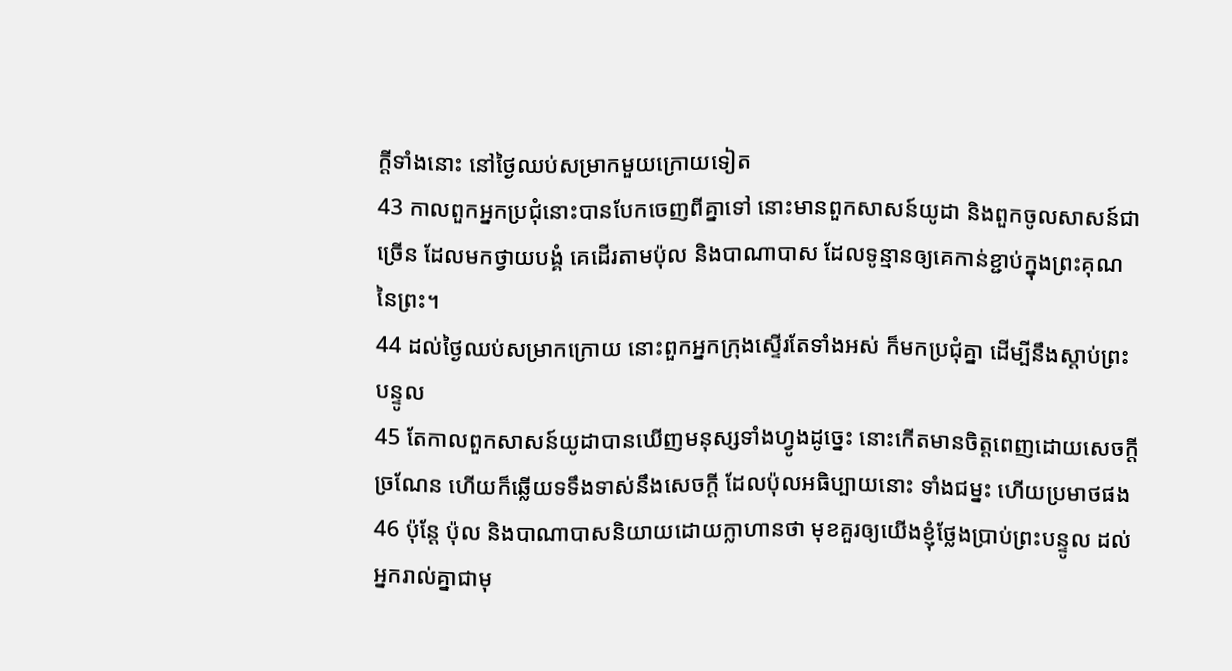ក្ដីទាំងនោះ នៅថ្ងៃឈប់សម្រាកមួយក្រោយទៀត
43 កាលពួកអ្នកប្រជុំនោះបានបែកចេញពីគ្នាទៅ នោះមានពួកសាសន៍យូដា និងពួកចូលសាសន៍ជាច្រើន ដែលមកថ្វាយបង្គំ គេដើរតាមប៉ុល និងបាណាបាស ដែលទូន្មានឲ្យគេកាន់ខ្ជាប់ក្នុងព្រះគុណនៃព្រះ។
44 ដល់ថ្ងៃឈប់សម្រាកក្រោយ នោះពួកអ្នកក្រុងស្ទើរតែទាំងអស់ ក៏មកប្រជុំគ្នា ដើម្បីនឹងស្តាប់ព្រះបន្ទូល
45 តែកាលពួកសាសន៍យូដាបានឃើញមនុស្សទាំងហ្វូងដូច្នេះ នោះកើតមានចិត្តពេញដោយសេចក្ដីច្រណែន ហើយក៏ឆ្លើយទទឹងទាស់នឹងសេចក្ដី ដែលប៉ុលអធិប្បាយនោះ ទាំងជម្នះ ហើយប្រមាថផង
46 ប៉ុន្តែ ប៉ុល និងបាណាបាសនិយាយដោយក្លាហានថា មុខគួរឲ្យយើងខ្ញុំថ្លែងប្រាប់ព្រះបន្ទូល ដល់អ្នករាល់គ្នាជាមុ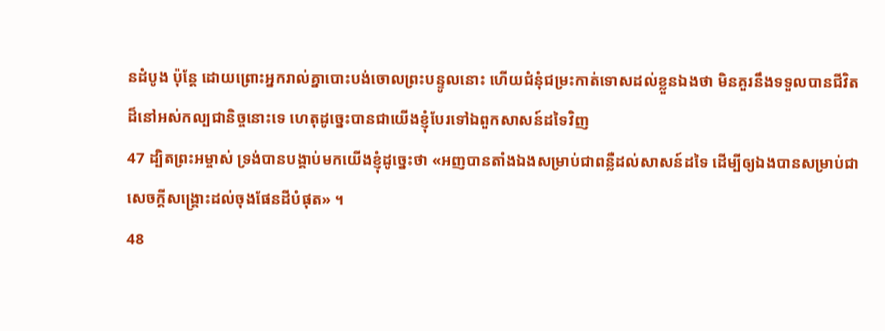នដំបូង ប៉ុន្តែ ដោយព្រោះអ្នករាល់គ្នាបោះបង់ចោលព្រះបន្ទូលនោះ ហើយជំនុំជម្រះកាត់ទោសដល់ខ្លួនឯងថា មិនគួរនឹងទទួលបានជីវិតដ៏នៅអស់កល្បជានិច្ចនោះទេ ហេតុដូច្នេះបានជាយើងខ្ញុំបែរទៅឯពួកសាសន៍ដទៃវិញ
47 ដ្បិតព្រះអម្ចាស់ ទ្រង់បានបង្គាប់មកយើងខ្ញុំដូច្នេះថា «អញបានតាំងឯងសម្រាប់ជាពន្លឺដល់សាសន៍ដទៃ ដើម្បីឲ្យឯងបានសម្រាប់ជាសេចក្ដីសង្គ្រោះដល់ចុងផែនដីបំផុត» ។
48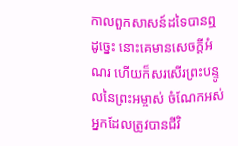កាលពួកសាសន៍ដទៃបានឮដូច្នេះ នោះគេមានសេចក្ដីអំណរ ហើយក៏សរសើរព្រះបន្ទូលនៃព្រះអម្ចាស់ ចំណែកអស់អ្នកដែលត្រូវបានជីវិ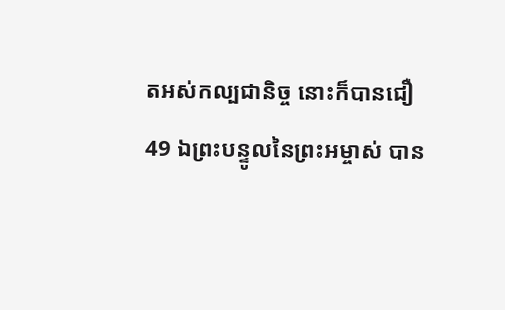តអស់កល្បជានិច្ច នោះក៏បានជឿ
49 ឯព្រះបន្ទូលនៃព្រះអម្ចាស់ បាន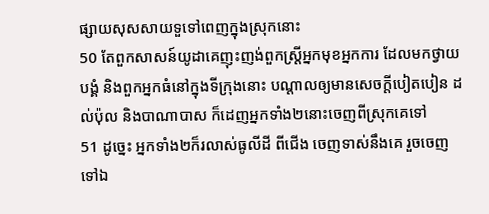ផ្សាយសុសសាយទួទៅពេញក្នុងស្រុកនោះ
50 តែពួកសាសន៍យូដាគេញុះញង់ពួកស្ត្រីអ្នកមុខអ្នកការ ដែលមកថ្វាយបង្គំ និងពួកអ្នកធំនៅក្នុងទីក្រុងនោះ បណ្តាលឲ្យមានសេចក្ដីបៀតបៀន ដល់ប៉ុល និងបាណាបាស ក៏ដេញអ្នកទាំង២នោះចេញពីស្រុកគេទៅ
51 ដូច្នេះ អ្នកទាំង២ក៏រលាស់ធូលីដី ពីជើង ចេញទាស់នឹងគេ រួចចេញទៅឯ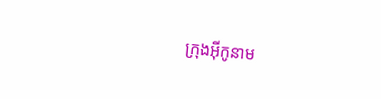ក្រុងអ៊ីកូនាម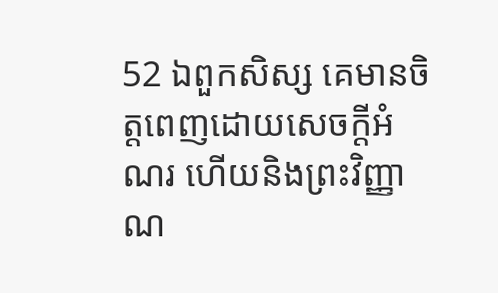52 ឯពួកសិស្ស គេមានចិត្តពេញដោយសេចក្ដីអំណរ ហើយនិងព្រះវិញ្ញាណ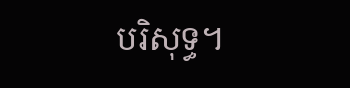បរិសុទ្ធ។